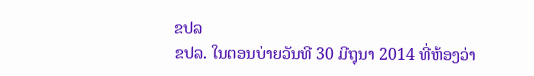ຂປລ
ຂປລ. ໃນຕອນບ່າຍວັນທີ 30 ມີຖຸນາ 2014 ທີ່ຫ້ອງວ່າ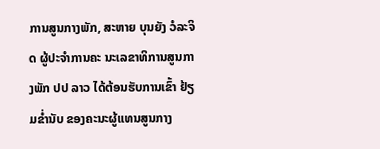ການສູນກາງພັກ, ສະຫາຍ ບຸນຍັງ ວໍລະຈິດ ຜູ້ປະຈຳການຄະ ນະເລຂາທິການສູນກາງພັກ ປປ ລາວ ໄດ້ຕ້ອນຮັບການເຂົ້າ ຢ້ຽມຂ່ຳນັບ ຂອງຄະນະຜູ້ແທນສູນກາງ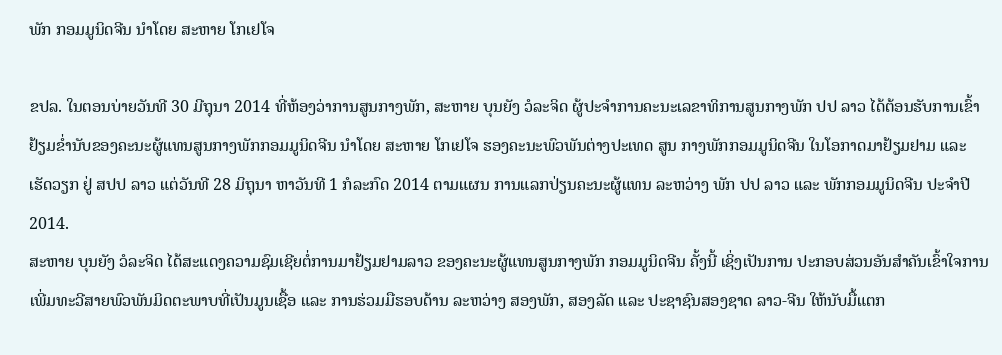ພັກ ກອມມູນິດຈີນ ນຳໂດຍ ສະຫາຍ ໂກເຢໂຈ

ຂປລ. ໃນຕອນບ່າຍວັນທີ 30 ມີຖຸນາ 2014 ທີ່ຫ້ອງວ່າການສູນກາງພັກ, ສະຫາຍ ບຸນຍັງ ວໍລະຈິດ ຜູ້ປະຈຳການຄະນະເລຂາທິການສູນກາງພັກ ປປ ລາວ ໄດ້ຕ້ອນຮັບການເຂົ້າຢ້ຽມຂ່ຳນັບຂອງຄະນະຜູ້ແທນສູນກາງພັກກອມມູນິດຈີນ ນຳໂດຍ ສະຫາຍ ໂກເຢໂຈ ຮອງຄະນະພົວພັນຕ່າງປະເທດ ສູນ ກາງພັກກອມມູນິດຈີນ ໃນໂອກາດມາຢ້ຽມຢາມ ແລະ ເຮັດວຽກ ຢູ່ ສປປ ລາວ ແຕ່ວັນທີ 28 ມິຖຸນາ ຫາວັນທີ 1 ກໍລະກົດ 2014 ຕາມແຜນ ການແລກປ່ຽນຄະນະຜູ້ແທນ ລະຫວ່າງ ພັກ ປປ ລາວ ແລະ ພັກກອມມູນິດຈີນ ປະຈຳປີ 2014.
ສະຫາຍ ບຸນຍັງ ວໍລະຈິດ ໄດ້ສະແດງຄວາມຊົມເຊີຍຕໍ່ການມາຢ້ຽມຢາມລາວ ຂອງຄະນະຜູ້ແທນສູນກາງພັກ ກອມມູນິດຈີນ ຄັ້ງນີ້ ເຊິ່ງເປັນການ ປະກອບສ່ວນອັນສຳຄັນເຂົ້າໃຈການເພີ່ມທະວີສາຍພົວພັນມິດຕະພາບທີ່ເປັນມູນເຊື້ອ ແລະ ການຮ່ວມມືຮອບດ້ານ ລະຫວ່າງ ສອງພັກ, ສອງລັດ ແລະ ປະຊາຊົນສອງຊາດ ລາວ-ຈີນ ໃຫ້ນັບມື້ແຕກ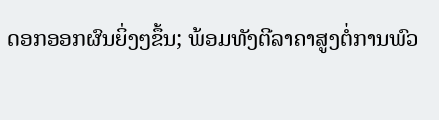ດອກອອກຜົນຍິ່ງໆຂຶ້ນ; ພ້ອມທັງຕີລາຄາສູງຕໍ່ການພົວ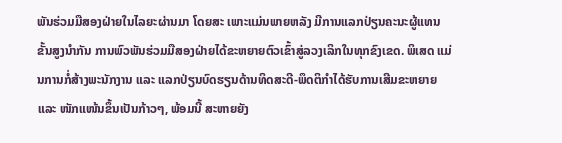ພັນຮ່ວມມືສອງຝ່າຍໃນໄລຍະຜ່ານມາ ໂດຍສະ ເພາະແມ່ນພາຍຫລັງ ມີການແລກປ່ຽນຄະນະຜູ້ແທນຂັ້ນສູງນຳກັນ ການພົວພັນຮ່ວມມືສອງຝ່າຍໄດ້ຂະຫຍາຍຕົວເຂົ້າສູ່ລວງເລິກໃນທຸກຂົງເຂດ. ພິເສດ ແມ່ນການກໍ່ສ້າງພະນັກງານ ແລະ ແລກປ່ຽນບົດຮຽນດ້ານທິດສະດີ-ພຶດຕິກຳໄດ້ຮັບການເສີມຂະຫຍາຍ ແລະ ໜັກແໜ້ນຂຶ້ນເປັນກ້າວໆ, ພ້ອມນີ້ ສະຫາຍຍັງ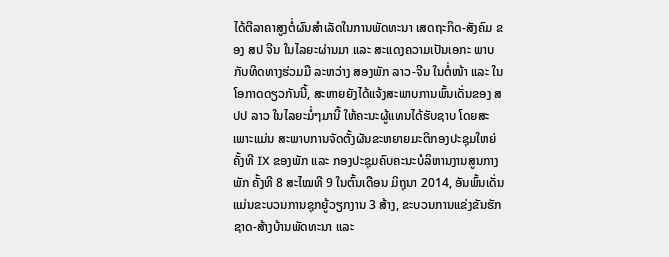ໄດ້ຕີລາຄາສູງຕໍ່ຜົນສຳເລັດໃນການພັດທະນາ ເສດຖະກິດ-ສັງຄົມ ຂອງ ສປ ຈີນ ໃນໄລຍະຜ່ານມາ ແລະ ສະແດງຄວາມເປັນເອກະ ພາບກັບທິດທາງຮ່ວມມື ລະຫວ່າງ ສອງພັກ ລາວ-ຈີນ ໃນຕໍ່ໜ້າ ແລະ ໃນໂອກາດດຽວກັນນີ້, ສະຫາຍຍັງໄດ້ແຈ້ງສະພາບການພົ້ນເດັ່ນຂອງ ສປປ ລາວ ໃນໄລຍະມໍ່ໆມານີ້ ໃຫ້ຄະນະຜູ້ແທນໄດ້ຮັບຊາບ ໂດຍສະເພາະແມ່ນ ສະພາບການຈັດຕັ້ງຜັນຂະຫຍາຍມະຕິກອງປະຊຸມໃຫຍ່ ຄັ້ງທີ IX ຂອງພັກ ແລະ ກອງປະຊຸມຄົບຄະນະບໍລິຫານງານສູນກາງພັກ ຄັ້ງທີ 8 ສະໄໝທີ 9 ໃນຕົ້ນເດືອນ ມິຖຸນາ 2014, ອັນພົ້ນເດັ່ນແມ່ນຂະບວນການຊຸກຍູ້ວຽກງານ 3 ສ້າງ, ຂະບວນການແຂ່ງຂັນຮັກຊາດ-ສ້າງບ້ານພັດທະນາ ແລະ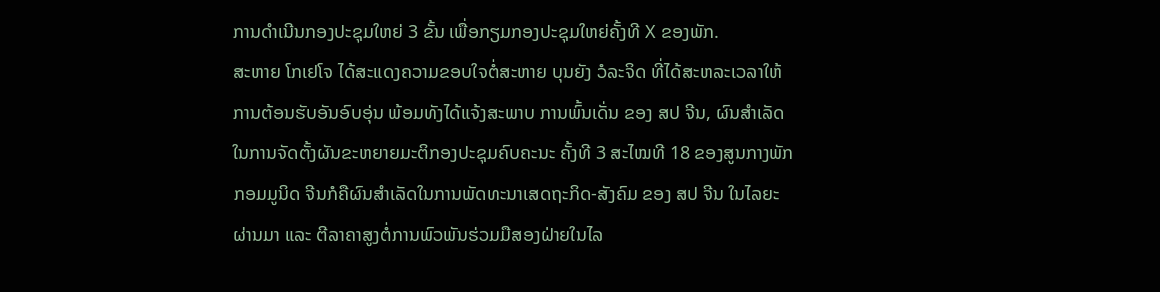ການດຳເນີນກອງປະຊຸມໃຫຍ່ 3 ຂັ້ນ ເພື່ອກຽມກອງປະຊຸມໃຫຍ່ຄັ້ງທີ X ຂອງພັກ.
ສະຫາຍ ໂກເຢໂຈ ໄດ້ສະແດງຄວາມຂອບໃຈຕໍ່ສະຫາຍ ບຸນຍັງ ວໍລະຈິດ ທີ່ໄດ້ສະຫລະເວລາໃຫ້ການຕ້ອນຮັບອັນອົບອຸ່ນ ພ້ອມທັງໄດ້ແຈ້ງສະພາບ ການພົ້ນເດັ່ນ ຂອງ ສປ ຈີນ, ຜົນສຳເລັດໃນການຈັດຕັ້ງຜັນຂະຫຍາຍມະຕິກອງປະຊຸມຄົບຄະນະ ຄັ້ງທີ 3 ສະໄໝທີ 18 ຂອງສູນກາງພັກກອມມູນິດ ຈີນກໍຄືຜົນສຳເລັດໃນການພັດທະນາເສດຖະກິດ-ສັງຄົມ ຂອງ ສປ ຈີນ ໃນໄລຍະຜ່ານມາ ແລະ ຕີລາຄາສູງຕໍ່ການພົວພັນຮ່ວມມືສອງຝ່າຍໃນໄລ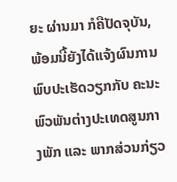ຍະ ຜ່ານມາ ກໍຄືປັດຈຸບັນ, ພ້ອມນີ້ຍັງໄດ້ແຈ້ງຜົນການພົບປະເຮັດວຽກກັບ ຄະນະພົວພັນຕ່າງປະເທດສູນກາງພັກ ແລະ ພາກສ່ວນກ່ຽວ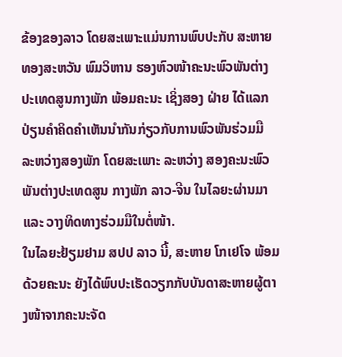ຂ້ອງຂອງລາວ ໂດຍສະເພາະແມ່ນການພົບປະກັບ ສະຫາຍ ທອງສະຫວັນ ພົມວິຫານ ຮອງຫົວໜ້າຄະນະພົວພັນຕ່າງປະເທດສູນກາງພັກ ພ້ອມຄະນະ ເຊິ່ງສອງ ຝ່າຍ ໄດ້ແລກປ່ຽນຄຳຄິດຄຳເຫັນນຳກັນກ່ຽວກັບການພົວພັນຮ່ວມມື ລະຫວ່າງສອງພັກ ໂດຍສະເພາະ ລະຫວ່າງ ສອງຄະນະພົວພັນຕ່າງປະເທດສູນ ກາງພັກ ລາວ-ຈີນ ໃນໄລຍະຜ່ານມາ ແລະ ວາງທິດທາງຮ່ວມມືໃນຕໍ່ໜ້າ.
ໃນໄລຍະຢ້ຽມຢາມ ສປປ ລາວ ນີ້, ສະຫາຍ ໂກເຢໂຈ ພ້ອມດ້ວຍຄະນະ ຍັງໄດ້ພົບປະເຮັດວຽກກັບບັນດາສະຫາຍຜູ້ຕາງໜ້າຈາກຄະນະຈັດ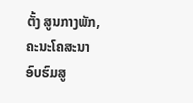ຕັ້ງ ສູນກາງພັກ, ຄະນະໂຄສະນາອົບຮົມສູ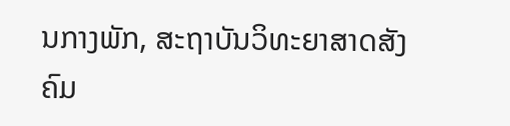ນກາງພັກ, ສະຖາບັນວິທະຍາສາດສັງຄົມ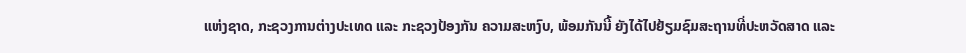ແຫ່ງຊາດ, ກະຊວງການຕ່າງປະເທດ ແລະ ກະຊວງປ້ອງກັນ ຄວາມສະຫງົບ, ພ້ອມກັນນີ້ ຍັງໄດ້ໄປຢ້ຽມຊົມສະຖານທີ່ປະຫວັດສາດ ແລະ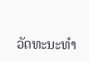ວັດທະນະທຳ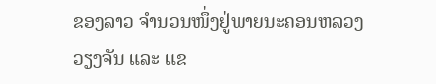ຂອງລາວ ຈຳນວນໜຶ່ງຢູ່ພາຍນະຄອນຫລວງວຽງຈັນ ແລະ ແຂ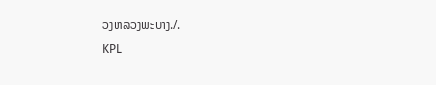ວງຫລວງພະບາງ./.
KPL